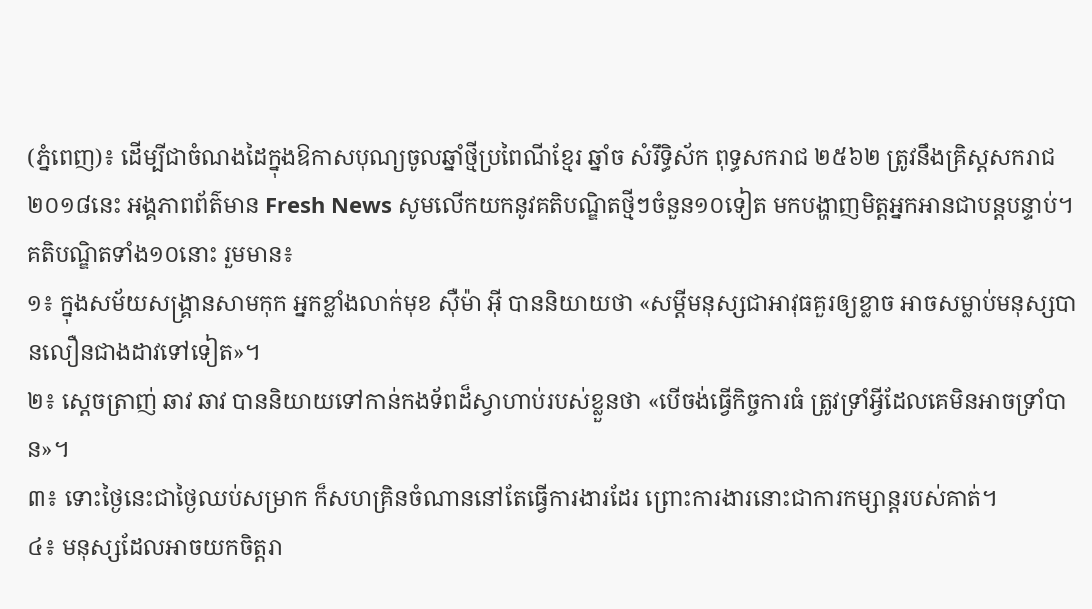(ភ្នំពេញ)៖ ដើម្បីជាចំណងដៃក្នុងឱកាសបុណ្យចូលឆ្នាំថ្មីប្រពៃណីខ្មែរ ឆ្នាំច សំរឹទ្ធិស័ក ពុទ្ធសករាជ ២៥៦២ ត្រូវនឹងគ្រិស្តសករាជ ២០១៨នេះ អង្គភាពព័ត៌មាន Fresh News សូមលើកយកនូវគតិបណ្ឌិតថ្មីៗចំនួន១០ទៀត មកបង្ហាញមិត្តអ្នកអានជាបន្តបន្ទាប់។
គតិបណ្ឌិតទាំង១០នោះ រួមមាន៖
១៖ ក្នុងសម័យសង្គ្រានសាមកុក អ្នកខ្លាំងលាក់មុខ ស៊ឺម៉ា អ៊ី បាននិយាយថា «សម្ដីមនុស្សជាអាវុធគួរឲ្យខ្លាច អាចសម្លាប់មនុស្សបានលឿនជាងដាវទៅទៀត»។
២៖ ស្ដេចត្រាញ់ ឆាវ ឆាវ បាននិយាយទៅកាន់កងទ័ពដ៏ស្វាហាប់របស់ខ្លួនថា «បើចង់ធ្វើកិច្ចការធំ ត្រូវទ្រាំអ្វីដែលគេមិនអាចទ្រាំបាន»។
៣៖ ទោះថ្ងៃនេះជាថ្ងៃឈប់សម្រាក ក៏សហគ្រិនចំណាននៅតែធ្វើការងារដែរ ព្រោះការងារនោះជាការកម្សាន្តរបស់គាត់។
៤៖ មនុស្សដែលអាចយកចិត្តរា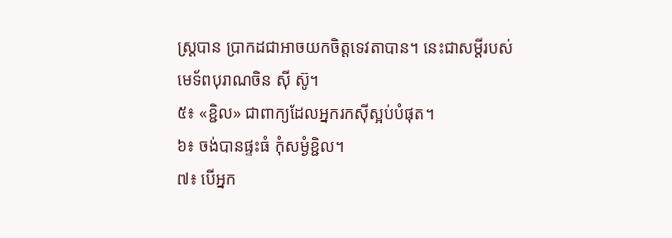ស្ត្របាន ប្រាកដជាអាចយកចិត្តទេវតាបាន។ នេះជាសម្ដីរបស់មេទ័ពបុរាណចិន ស៊ី ស៊ូ។
៥៖ «ខ្ជិល» ជាពាក្យដែលអ្នករកស៊ីស្អប់បំផុត។
៦៖ ចង់បានផ្ទះធំ កុំសម្ងំខ្ជិល។
៧៖ បើអ្នក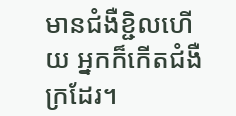មានជំងឺខ្ជិលហើយ អ្នកក៏កើតជំងឺក្រដែរ។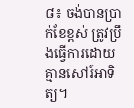៨៖ ចង់បានប្រាក់ខែខ្ពស់ ត្រូវប្រឹងធ្វើការដោយគ្មានសៅរ៍អាទិត្យ។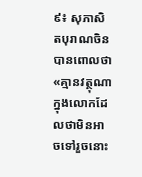៩៖ សុភាសិតបុរាណចិនបានពោលថា «គ្មានវត្ថុណាក្នុងលោកដែលថាមិនអាចទៅរួចនោះ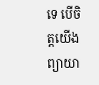ទេ បើចិត្តយើងព្យាយា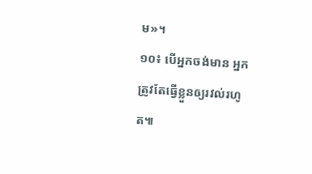ម»។
១០៖ បើអ្នកចង់មាន អ្នកត្រូវតែធ្វើខ្លួនឲ្យរវល់រហូត៕